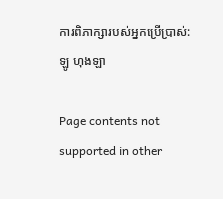ការពិភាក្សារបស់អ្នកប្រើប្រាស់:ឡូ ហុងឡា

Page contents not supported in other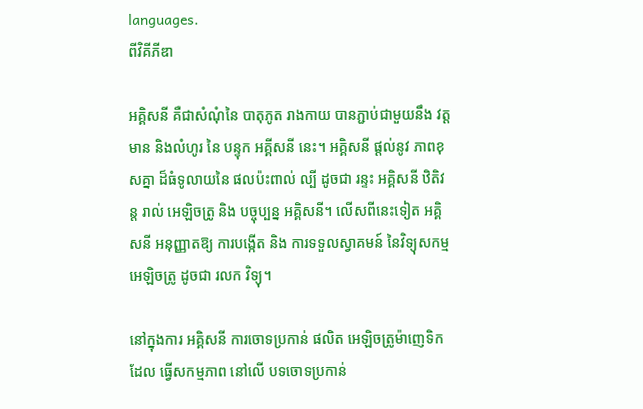languages.
ពីវិគីភីឌា

អគ្គិសនី គឺជាសំណុំនៃ បាតុភូត រាងកាយ បានភ្ជាប់ជាមួយនឹង វត្តមាន និងលំហូរ នៃ បន្ទុក អគ្គីសនី នេះ។ អគ្គិសនី ផ្តល់នូវ ភាពខុសគ្នា ដ៏ធំទូលាយនៃ ផលប៉ះពាល់ ល្បី ដូចជា រន្ទះ អគ្គិសនី ឋិតិវន្ត រាល់ អេឡិចត្រូ និង បច្ចុប្បន្ន អគ្គិសនី។ លើសពីនេះទៀត អគ្គិសនី អនុញ្ញាតឱ្យ ការបង្កើត និង ការទទួលស្វាគមន៍ នៃវិទ្យុសកម្ម អេឡិចត្រូ ដូចជា រលក វិទ្យុ។

នៅក្នុងការ អគ្គិសនី ការចោទប្រកាន់ ផលិត អេឡិចត្រូម៉ាញេទិក ដែល ធ្វើសកម្មភាព នៅលើ បទចោទប្រកាន់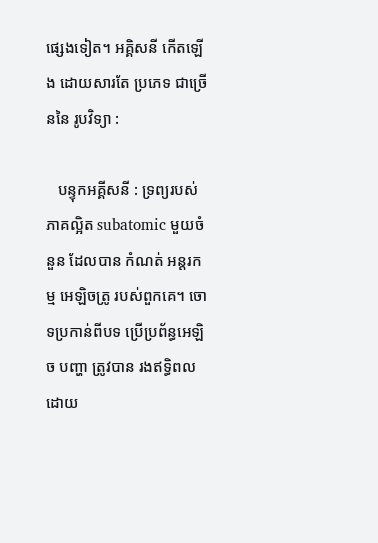ផ្សេងទៀត។ អគ្គិសនី កើតឡើង ដោយសារតែ ប្រភេទ ជាច្រើននៃ រូបវិទ្យា :

   បន្ទុកអគ្គីសនី : ទ្រព្យរបស់ ភាគល្អិត subatomic មួយចំនួន ដែលបាន កំណត់ អន្តរកម្ម អេឡិចត្រូ របស់ពួកគេ។ ចោទប្រកាន់ពីបទ ប្រើប្រព័ន្ធអេឡិច បញ្ហា ត្រូវបាន រងឥទ្ធិពល ដោយ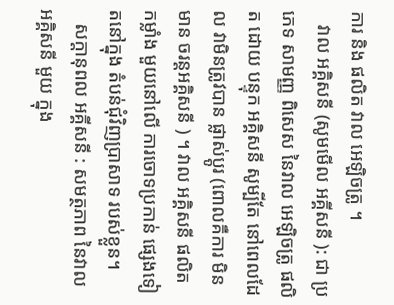ការ និង ផលិត វាល អេឡិចត្រូ ។
   វាល អគ្គិសនី (សូមមើល អគ្គីសនី ): ជា ប្រភេទ សាមញ្ញ ពិសេស នៃវាល អេឡិចត្រូ ផលិត ដោយ បន្ទុក អគ្គិសនី សូម្បីតែ នៅពេលដែល វាមិនត្រូវបាន ផ្លាស់ប្តូរ (ពោលគឺការ មិនមាន ចរន្តអគ្គិសនី ) ។ វាល អគ្គិសនី ផលិត កម្លាំង មួយនៅលើ ការចោទប្រកាន់ ផ្សេងទៀតនៅក្នុង តំបន់ជុំវិញប្រាសាទ របស់ខ្លួន។
   សក្តានុពល អគ្គីសនី : សមត្ថភាព នៃវាល អគ្គិសនី មួយ ក្នុង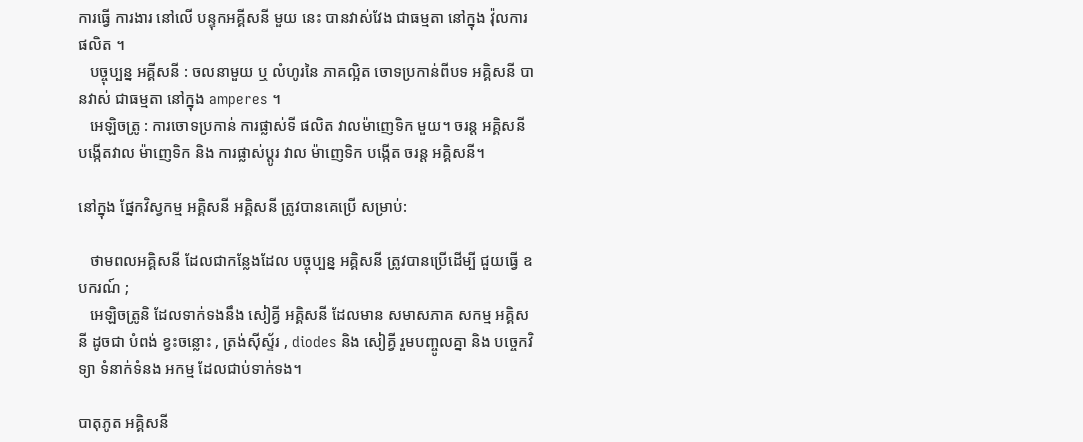ការធ្វើ ការងារ នៅលើ បន្ទុកអគ្គីសនី មួយ នេះ បានវាស់វែង ជាធម្មតា នៅក្នុង វ៉ុលការផលិត ។
   បច្ចុប្បន្ន អគ្គីសនី : ចលនាមួយ ឬ លំហូរនៃ ភាគល្អិត ចោទប្រកាន់ពីបទ អគ្គិសនី បានវាស់ ជាធម្មតា នៅក្នុង amperes ។
   អេឡិចត្រូ : ការចោទប្រកាន់ ការផ្លាស់ទី ផលិត វាលម៉ាញេទិក មួយ។ ចរន្ត អគ្គិសនី បង្កើតវាល ម៉ាញេទិក និង ការផ្លាស់ប្តូរ វាល ម៉ាញេទិក បង្កើត ចរន្ត អគ្គិសនី។

នៅក្នុង ផ្នែកវិស្វកម្ម អគ្គិសនី អគ្គិសនី ត្រូវបានគេប្រើ សម្រាប់:

   ថាមពលអគ្គិសនី ដែលជាកន្លែងដែល បច្ចុប្បន្ន អគ្គិសនី ត្រូវបានប្រើដើម្បី ជួយធ្វើ ឧបករណ៍ ;
   អេឡិចត្រូនិ ដែលទាក់ទងនឹង សៀគ្វី អគ្គិសនី ដែលមាន សមាសភាគ សកម្ម អគ្គិសនី ដូចជា បំពង់ ខ្វះចន្លោះ , ត្រង់ស៊ីស្ទ័រ , diodes និង សៀគ្វី រួមបញ្ចូលគ្នា និង បច្ចេកវិទ្យា ទំនាក់ទំនង អកម្ម ដែលជាប់ទាក់ទង។

បាតុភូត អគ្គិសនី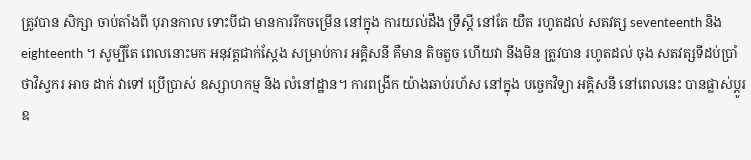ត្រូវបាន សិក្សា ចាប់តាំងពី បុរានកាល ទោះបីជា មានការរីកចម្រើន នៅក្នុង ការយល់ដឹង ទ្រឹស្តី នៅតែ យឺត រហូតដល់ សតវត្ស seventeenth និង eighteenth ។ សូម្បីតែ ពេលនោះមក អនុវត្តជាក់ស្តែង សម្រាប់ការ អគ្គិសនី គឺមាន តិចតួច ហើយវា នឹងមិន ត្រូវបាន រហូតដល់ ចុង សតវត្សទីដប់ប្រាំ ថាវិស្វករ អាច ដាក់ វាទៅ ប្រើប្រាស់ ឧស្សាហកម្ម និង លំនៅដ្ឋាន។ ការពង្រីក យ៉ាងឆាប់រហ័ស នៅក្នុង បច្ចេកវិទ្យា អគ្គិសនី នៅពេលនេះ បានផ្លាស់ប្ដូរ ឧ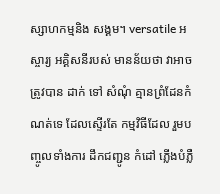ស្សាហកម្មនិង សង្គម។ versatile អស្ចារ្យ អគ្គិសនីរបស់ មានន័យថា វាអាចត្រូវបាន ដាក់ ទៅ សំណុំ គ្មានព្រំដែនកំណត់ទេ ដែលស្ទើរតែ កម្មវិធីដែល រួមបញ្ចូលទាំងការ ដឹកជញ្ជូន កំដៅ ភ្លើងបំភ្លឺ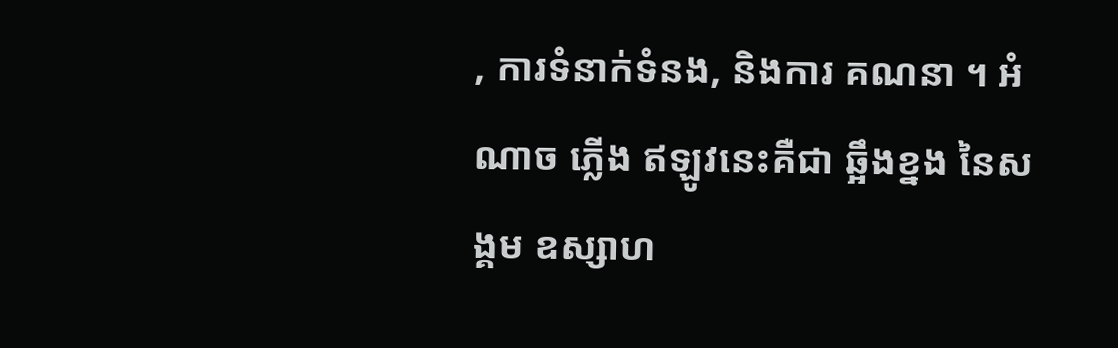, ការទំនាក់ទំនង, និងការ គណនា ។ អំណាច ភ្លើង ឥឡូវនេះគឺជា ឆ្អឹងខ្នង នៃសង្គម ឧស្សាហ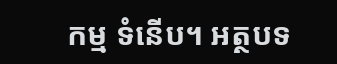កម្ម ទំនើប។ អត្ថបទ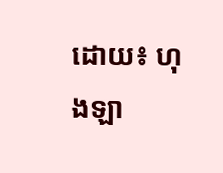ដោយ៖ ហុងឡា